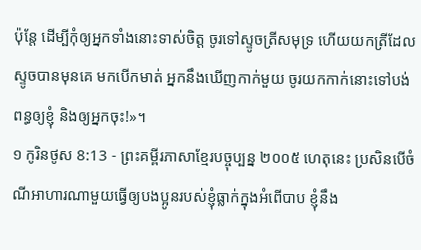ប៉ុន្តែ ដើម្បីកុំឲ្យអ្នកទាំងនោះទាស់ចិត្ត ចូរទៅស្ទូចត្រីសមុទ្រ ហើយយកត្រីដែលស្ទូចបានមុនគេ មកបើកមាត់ អ្នកនឹងឃើញកាក់មួយ ចូរយកកាក់នោះទៅបង់ពន្ធឲ្យខ្ញុំ និងឲ្យអ្នកចុះ!»។
១ កូរិនថូស 8:13 - ព្រះគម្ពីរភាសាខ្មែរបច្ចុប្បន្ន ២០០៥ ហេតុនេះ ប្រសិនបើចំណីអាហារណាមួយធ្វើឲ្យបងប្អូនរបស់ខ្ញុំធ្លាក់ក្នុងអំពើបាប ខ្ញុំនឹង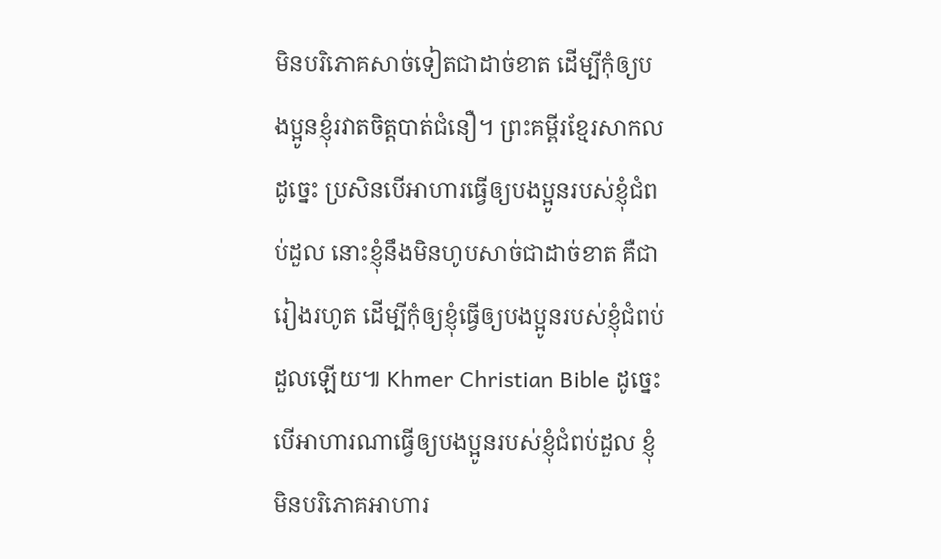មិនបរិភោគសាច់ទៀតជាដាច់ខាត ដើម្បីកុំឲ្យបងប្អូនខ្ញុំរវាតចិត្តបាត់ជំនឿ។ ព្រះគម្ពីរខ្មែរសាកល ដូច្នេះ ប្រសិនបើអាហារធ្វើឲ្យបងប្អូនរបស់ខ្ញុំជំពប់ដួល នោះខ្ញុំនឹងមិនហូបសាច់ជាដាច់ខាត គឺជារៀងរហូត ដើម្បីកុំឲ្យខ្ញុំធ្វើឲ្យបងប្អូនរបស់ខ្ញុំជំពប់ដួលឡើយ៕ Khmer Christian Bible ដូច្នេះបើអាហារណាធ្វើឲ្យបងប្អូនរបស់ខ្ញុំជំពប់ដួល ខ្ញុំមិនបរិភោគអាហារ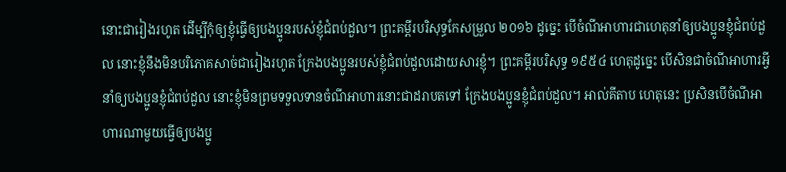នោះជារៀងរហូត ដើម្បីកុំឲ្យខ្ញុំធ្វើឲ្យបងប្អូនរបស់ខ្ញុំជំពប់ដួល។ ព្រះគម្ពីរបរិសុទ្ធកែសម្រួល ២០១៦ ដូច្នេះ បើចំណីអាហារជាហេតុនាំឲ្យបងប្អូនខ្ញុំជំពប់ដួល នោះខ្ញុំនឹងមិនបរិភោគសាច់ជារៀងរហូត ក្រែងបងប្អូនរបស់ខ្ញុំជំពប់ដួលដោយសារខ្ញុំ។ ព្រះគម្ពីរបរិសុទ្ធ ១៩៥៤ ហេតុដូច្នេះ បើសិនជាចំណីអាហារអ្វីនាំឲ្យបងប្អូនខ្ញុំជំពប់ដួល នោះខ្ញុំមិនព្រមទទួលទានចំណីអាហារនោះជាដរាបតទៅ ក្រែងបងប្អូនខ្ញុំជំពប់ដួល។ អាល់គីតាប ហេតុនេះ ប្រសិនបើចំណីអាហារណាមួយធ្វើឲ្យបងប្អូ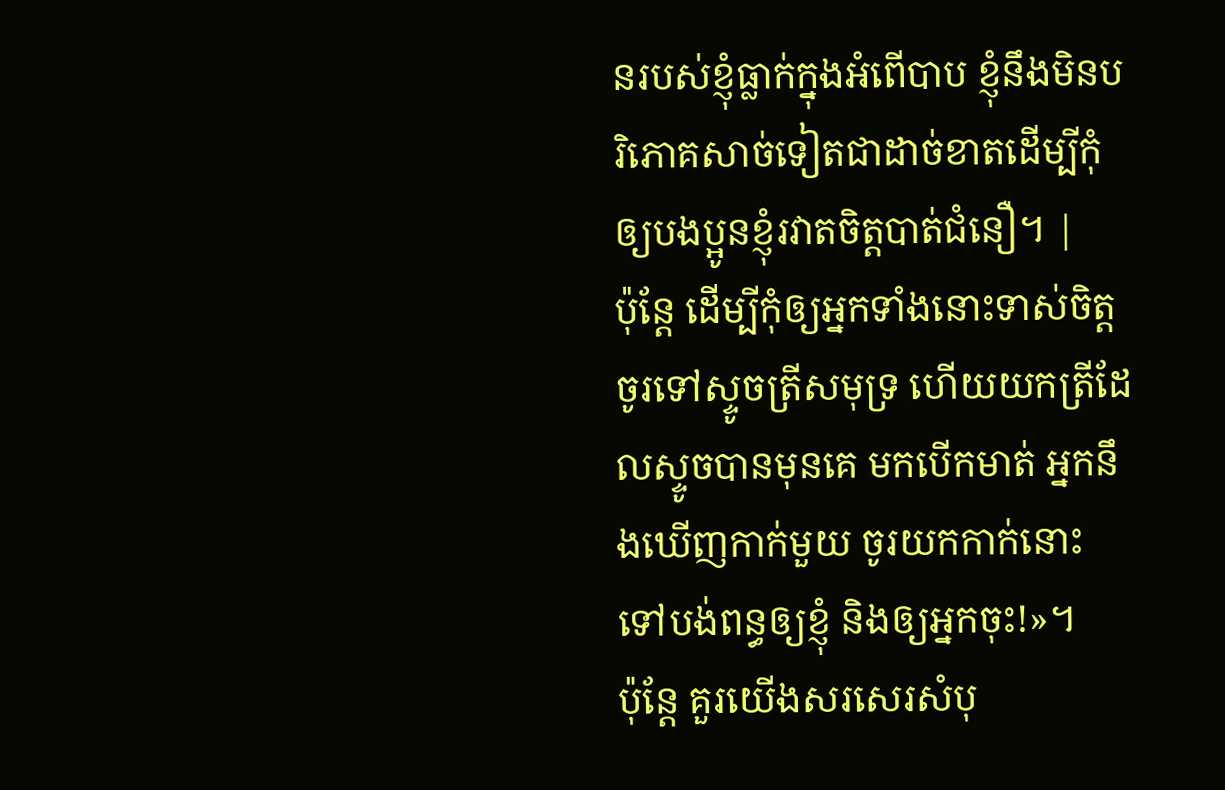នរបស់ខ្ញុំធ្លាក់ក្នុងអំពើបាប ខ្ញុំនឹងមិនបរិភោគសាច់ទៀតជាដាច់ខាតដើម្បីកុំឲ្យបងប្អូនខ្ញុំរវាតចិត្ដបាត់ជំនឿ។ |
ប៉ុន្តែ ដើម្បីកុំឲ្យអ្នកទាំងនោះទាស់ចិត្ត ចូរទៅស្ទូចត្រីសមុទ្រ ហើយយកត្រីដែលស្ទូចបានមុនគេ មកបើកមាត់ អ្នកនឹងឃើញកាក់មួយ ចូរយកកាក់នោះទៅបង់ពន្ធឲ្យខ្ញុំ និងឲ្យអ្នកចុះ!»។
ប៉ុន្តែ គួរយើងសរសេរសំបុ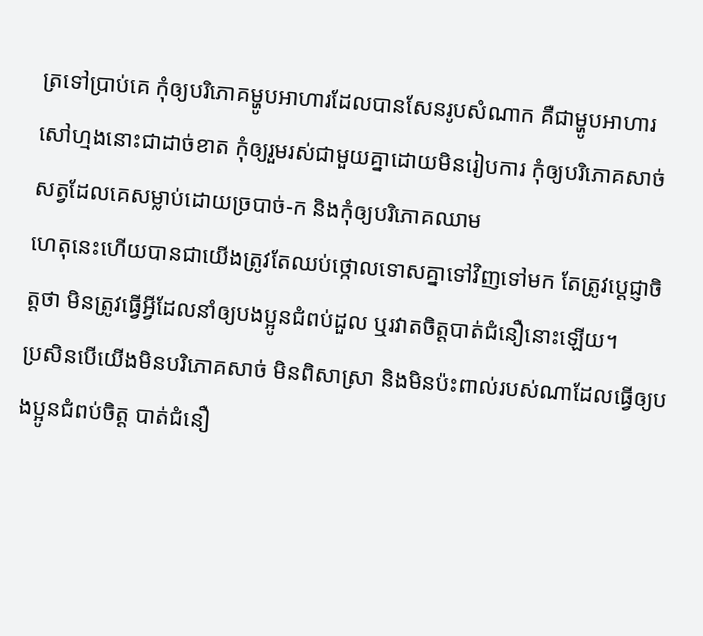ត្រទៅប្រាប់គេ កុំឲ្យបរិភោគម្ហូបអាហារដែលបានសែនរូបសំណាក គឺជាម្ហូបអាហារសៅហ្មងនោះជាដាច់ខាត កុំឲ្យរួមរស់ជាមួយគ្នាដោយមិនរៀបការ កុំឲ្យបរិភោគសាច់សត្វដែលគេសម្លាប់ដោយច្របាច់-ក និងកុំឲ្យបរិភោគឈាម
ហេតុនេះហើយបានជាយើងត្រូវតែឈប់ថ្កោលទោសគ្នាទៅវិញទៅមក តែត្រូវប្ដេជ្ញាចិត្តថា មិនត្រូវធ្វើអ្វីដែលនាំឲ្យបងប្អូនជំពប់ដួល ឬរវាតចិត្តបាត់ជំនឿនោះឡើយ។
ប្រសិនបើយើងមិនបរិភោគសាច់ មិនពិសាស្រា និងមិនប៉ះពាល់របស់ណាដែលធ្វើឲ្យបងប្អូនជំពប់ចិត្ត បាត់ជំនឿ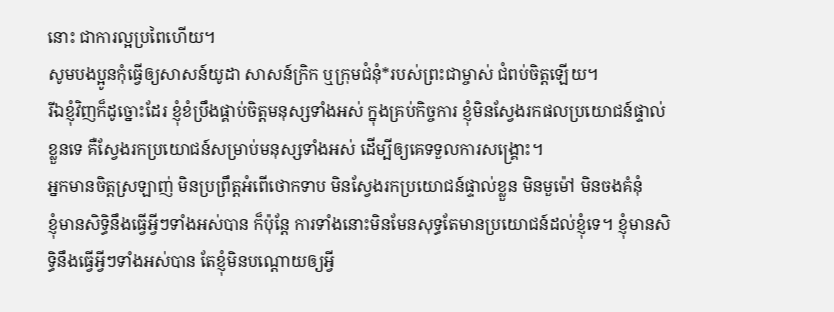នោះ ជាការល្អប្រពៃហើយ។
សូមបងប្អូនកុំធ្វើឲ្យសាសន៍យូដា សាសន៍ក្រិក ឬក្រុមជំនុំ*របស់ព្រះជាម្ចាស់ ជំពប់ចិត្តឡើយ។
រីឯខ្ញុំវិញក៏ដូច្នោះដែរ ខ្ញុំខំប្រឹងផ្គាប់ចិត្តមនុស្សទាំងអស់ ក្នុងគ្រប់កិច្ចការ ខ្ញុំមិនស្វែងរកផលប្រយោជន៍ផ្ទាល់ខ្លួនទេ គឺស្វែងរកប្រយោជន៍សម្រាប់មនុស្សទាំងអស់ ដើម្បីឲ្យគេទទួលការសង្គ្រោះ។
អ្នកមានចិត្តស្រឡាញ់ មិនប្រព្រឹត្តអំពើថោកទាប មិនស្វែងរកប្រយោជន៍ផ្ទាល់ខ្លួន មិនមួម៉ៅ មិនចងគំនុំ
ខ្ញុំមានសិទ្ធិនឹងធ្វើអ្វីៗទាំងអស់បាន ក៏ប៉ុន្តែ ការទាំងនោះមិនមែនសុទ្ធតែមានប្រយោជន៍ដល់ខ្ញុំទេ។ ខ្ញុំមានសិទ្ធិនឹងធ្វើអ្វីៗទាំងអស់បាន តែខ្ញុំមិនបណ្ដោយឲ្យអ្វី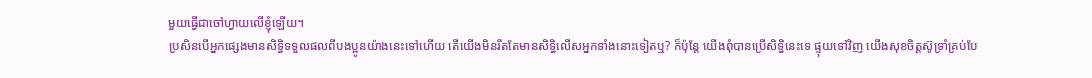មួយធ្វើជាចៅហ្វាយលើខ្ញុំឡើយ។
ប្រសិនបើអ្នកផ្សេងមានសិទ្ធិទទួលផលពីបងប្អូនយ៉ាងនេះទៅហើយ តើយើងមិនរឹតតែមានសិទ្ធិលើសអ្នកទាំងនោះទៀតឬ? ក៏ប៉ុន្តែ យើងពុំបានប្រើសិទ្ធិនេះទេ ផ្ទុយទៅវិញ យើងសុខចិត្តស៊ូទ្រាំគ្រប់បែ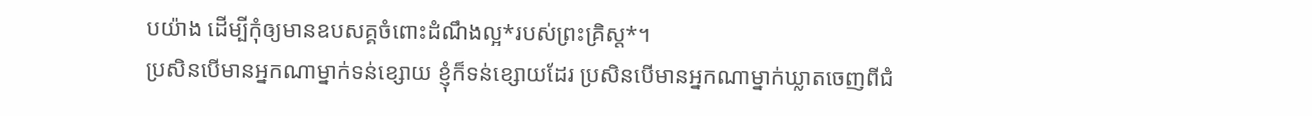បយ៉ាង ដើម្បីកុំឲ្យមានឧបសគ្គចំពោះដំណឹងល្អ*របស់ព្រះគ្រិស្ត*។
ប្រសិនបើមានអ្នកណាម្នាក់ទន់ខ្សោយ ខ្ញុំក៏ទន់ខ្សោយដែរ ប្រសិនបើមានអ្នកណាម្នាក់ឃ្លាតចេញពីជំ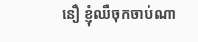នឿ ខ្ញុំឈឺចុកចាប់ណា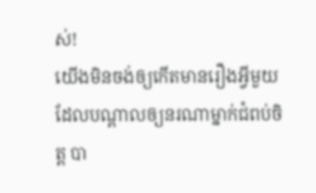ស់!
យើងមិនចង់ឲ្យកើតមានរឿងអ្វីមួយ ដែលបណ្ដាលឲ្យនរណាម្នាក់ជំពប់ចិត្ត បា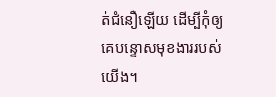ត់ជំនឿឡើយ ដើម្បីកុំឲ្យគេបន្ទោសមុខងាររបស់យើង។